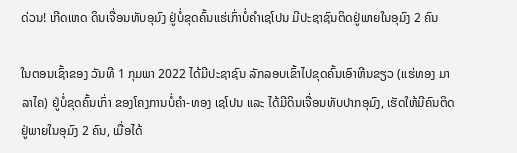ດ່ວນ! ເກີດເຫດ ດິນເຈື່ອນທັບອຸມົງ ຢູ່ບໍ່ຂຸດຄົ້ນແຮ່ເກົ່າບໍ່ຄຳເຊໂປນ ມີປະຊາຊົນຕິດຢູ່ພາຍໃນອຸມົງ 2 ຄົນ

ໃນຕອນເຊົ້າຂອງ ວັນທີ 1 ກຸມພາ 2022 ໄດ້ມີປະຊາຊົນ ລັກລອບເຂົ້າໄປຂຸດຄົ້ນເອົາຫີນຂຽວ (ແຮ່ທອງ ມາລາໄຄ) ຢູ່ບໍ່ຂຸດຄົ້ນເກົ່າ ຂອງໂຄງການບໍ່ຄຳ-ທອງ ເຊໂປນ ແລະ ໄດ້ມີດິນເຈື່ອນທັບປາກອຸມົງ, ເຮັດໃຫ້ມີຄົນຕິດຢູ່ພາຍໃນອຸມົງ 2 ຄົນ, ເມື່ອໄດ້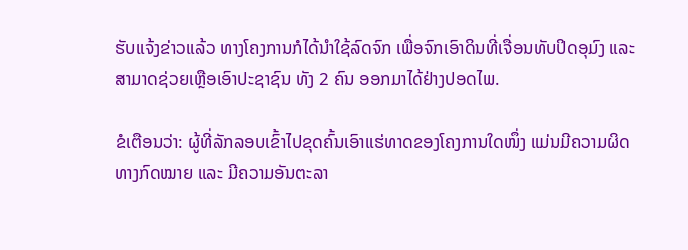ຮັບແຈ້ງຂ່າວແລ້ວ ທາງໂຄງການກໍໄດ້ນຳໃຊ້ລົດຈົກ ເພື່ອຈົກເອົາດິນທີ່ເຈື່ອນທັບປິດອຸມົງ ແລະ ສາມາດຊ່ວຍເຫຼືອເອົາປະຊາຊົນ ທັງ 2 ຄົນ ອອກມາໄດ້ຢ່າງປອດໄພ.

ຂໍເຕືອນວ່າ: ຜູ້ທີ່ລັກລອບເຂົ້າໄປຂຸດຄົ້ນເອົາແຮ່ທາດຂອງໂຄງການໃດໜຶ່ງ ແມ່ນມີຄວາມຜິດທາງກົດໝາຍ ແລະ ມີຄວາມອັນຕະລາ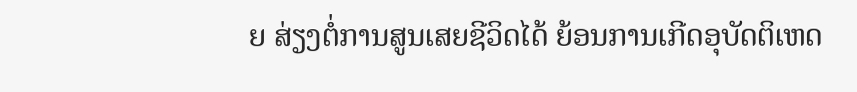ຍ ສ່ຽງຕໍ່ການສູນເສຍຊີວິດໄດ້ ຍ້ອນການເກີດອຸບັດຕິເຫດ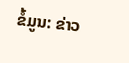ຂໍ້ມູນ: ຂ່າວ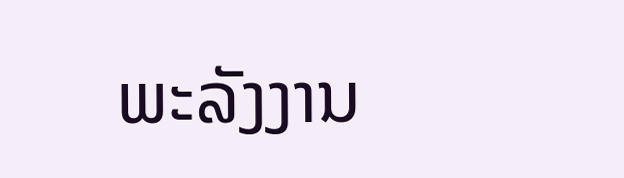ພະລັງງານ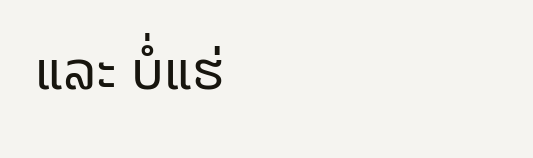ແລະ ບໍ່ແຮ່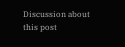Discussion about this post